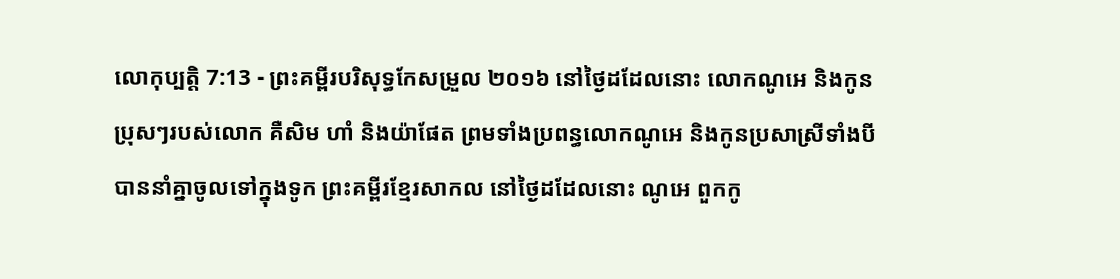លោកុប្បត្តិ 7:13 - ព្រះគម្ពីរបរិសុទ្ធកែសម្រួល ២០១៦ នៅថ្ងៃដដែលនោះ លោកណូអេ និងកូនប្រុសៗរបស់លោក គឺសិម ហាំ និងយ៉ាផែត ព្រមទាំងប្រពន្ធលោកណូអេ និងកូនប្រសាស្រីទាំងបី បាននាំគ្នាចូលទៅក្នុងទូក ព្រះគម្ពីរខ្មែរសាកល នៅថ្ងៃដដែលនោះ ណូអេ ពួកកូ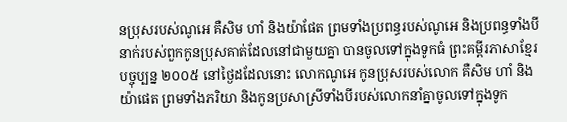នប្រុសរបស់ណូអេ គឺសិម ហាំ និងយ៉ាផែត ព្រមទាំងប្រពន្ធរបស់ណូអេ និងប្រពន្ធទាំងបីនាក់របស់ពួកកូនប្រុសគាត់ដែលនៅជាមួយគ្នា បានចូលទៅក្នុងទូកធំ ព្រះគម្ពីរភាសាខ្មែរបច្ចុប្បន្ន ២០០៥ នៅថ្ងៃដដែលនោះ លោកណូអេ កូនប្រុសរបស់លោក គឺសិម ហាំ និងយ៉ាផេត ព្រមទាំងភរិយា និងកូនប្រសាស្រីទាំងបីរបស់លោកនាំគ្នាចូលទៅក្នុងទូក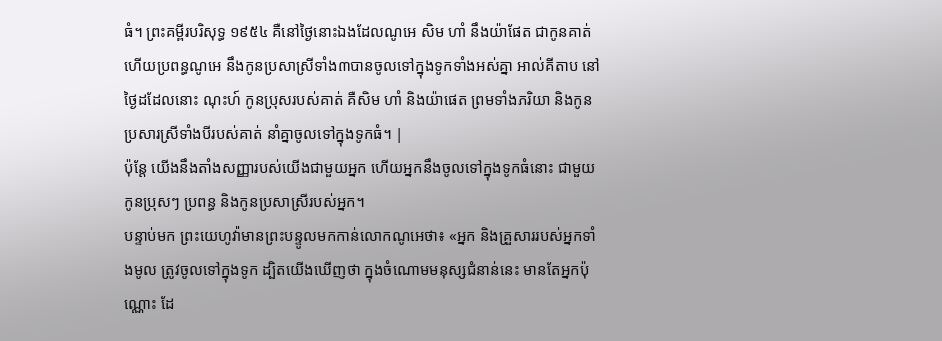ធំ។ ព្រះគម្ពីរបរិសុទ្ធ ១៩៥៤ គឺនៅថ្ងៃនោះឯងដែលណូអេ សិម ហាំ នឹងយ៉ាផែត ជាកូនគាត់ ហើយប្រពន្ធណូអេ នឹងកូនប្រសាស្រីទាំង៣បានចូលទៅក្នុងទូកទាំងអស់គ្នា អាល់គីតាប នៅថ្ងៃដដែលនោះ ណុះហ៍ កូនប្រុសរបស់គាត់ គឺសិម ហាំ និងយ៉ាផេត ព្រមទាំងភរិយា និងកូនប្រសារស្រីទាំងបីរបស់គាត់ នាំគ្នាចូលទៅក្នុងទូកធំ។ |
ប៉ុន្ដែ យើងនឹងតាំងសញ្ញារបស់យើងជាមួយអ្នក ហើយអ្នកនឹងចូលទៅក្នុងទូកធំនោះ ជាមួយកូនប្រុសៗ ប្រពន្ធ និងកូនប្រសាស្រីរបស់អ្នក។
បន្ទាប់មក ព្រះយេហូវ៉ាមានព្រះបន្ទូលមកកាន់លោកណូអេថា៖ «អ្នក និងគ្រួសាររបស់អ្នកទាំងមូល ត្រូវចូលទៅក្នុងទូក ដ្បិតយើងឃើញថា ក្នុងចំណោមមនុស្សជំនាន់នេះ មានតែអ្នកប៉ុណ្ណោះ ដែ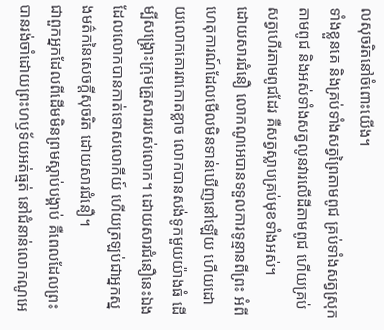លសុចរិតនៅចំពោះយើង។
ទាំងខ្លួនគេ និងគ្រប់ទាំងសត្វព្រៃតាមពូជ គ្រប់ទាំងសត្វស្រុកតាមពូជ និងអស់ទាំងសត្វលូនវារលើដីតាមពូជ ហើយគ្រប់សត្វហើរតាមពូជដែរ គឺសត្វស្លាបគ្រប់មុខទាំងអស់។
ដោយសារជំនឿ លោកណូអេបានទទួលការទូន្មានពីព្រះ អំពីហេតុការណ៍ដែលមើលមិនទាន់ឃើញនៅឡើយ ហើយដោយលោកគោរពកោតខ្លាច លោកបានសង់ទូកមួយយ៉ាងធំ ដើម្បីសង្គ្រោះក្រុមគ្រួសាររបស់លោក។ ដោយសារជំនឿនេះឯង ដែលលោកបានកាត់ទោសលោកីយ៍ ហើយត្រឡប់ជាអ្នកស្នងមត៌កនៃសេចក្ដីសុចរិត ដោយសារជំនឿ។
ជាពួកអ្នកដែលពីដើមមិនព្រមស្តាប់បង្គាប់ គឺពេលដែលព្រះបានរង់ចាំដោយព្រះហឫទ័យអត់ធ្មត់ នៅជំនាន់លោកណូអេ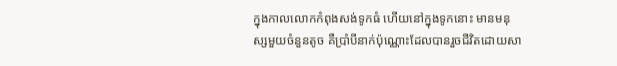ក្នុងកាលលោកកំពុងសង់ទូកធំ ហើយនៅក្នុងទូកនោះ មានមនុស្សមួយចំនួនតូច គឺប្រាំបីនាក់ប៉ុណ្ណោះដែលបានរួចជីវិតដោយសា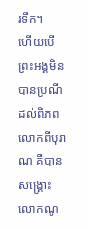រទឹក។
ហើយបើព្រះអង្គមិនបានប្រណីដល់ពិភពលោកពីបុរាណ គឺបានសង្គ្រោះលោកណូ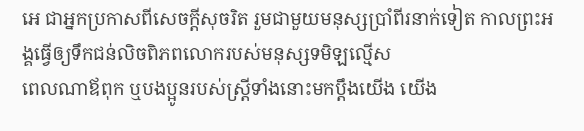អេ ជាអ្នកប្រកាសពីសេចក្ដីសុចរិត រួមជាមួយមនុស្សប្រាំពីរនាក់ទៀត កាលព្រះអង្គធ្វើឲ្យទឹកជន់លិចពិភពលោករបស់មនុស្សទមិឡល្មើស
ពេលណាឪពុក ឬបងប្អូនរបស់ស្ត្រីទាំងនោះមកប្តឹងយើង យើង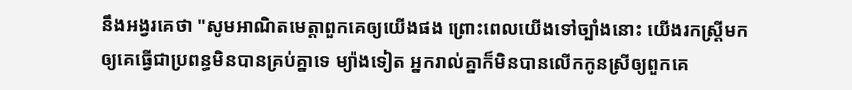នឹងអង្វរគេថា "សូមអាណិតមេត្តាពួកគេឲ្យយើងផង ព្រោះពេលយើងទៅច្បាំងនោះ យើងរកស្ត្រីមកឲ្យគេធ្វើជាប្រពន្ធមិនបានគ្រប់គ្នាទេ ម្យ៉ាងទៀត អ្នករាល់គ្នាក៏មិនបានលើកកូនស្រីឲ្យពួកគេ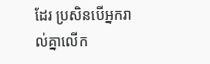ដែរ ប្រសិនបើអ្នករាល់គ្នាលើក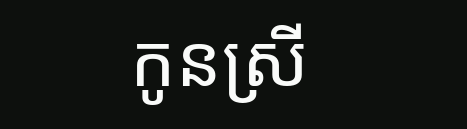កូនស្រី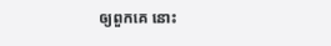ឲ្យពួកគេ នោះ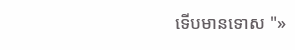ទើបមានទោស "»